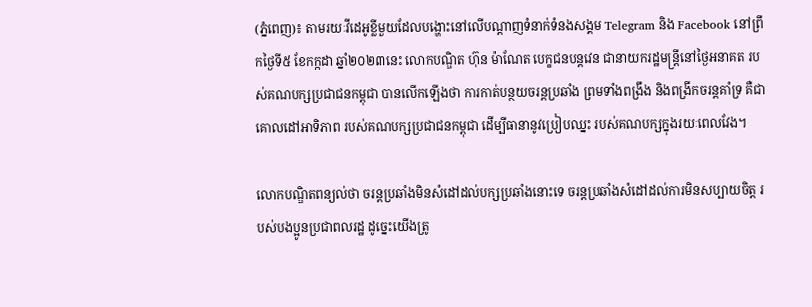(ភ្នំពេញ)៖ តាមរយៈវីដេអូខ្លីមួយដែលបង្ហោះនៅលើបណ្តាញទំនាក់ទំនងសង្គម Telegram និង Facebook នៅព្រឹកថ្ងៃទី៥ ខែកក្កដា ឆ្នាំ២០២៣នេះ លោកបណ្ឌិត ហ៊ុន ម៉ាណែត បេក្ខជនបន្ដវេន ជានាយករដ្ឋមន្ដ្រីនៅថ្ងៃអនាគត របស់គណបក្សប្រជាជនកម្ពុជា បានលើកឡើងថា ការកាត់បន្ថយចរន្តប្រឆាំង ព្រមទាំងពង្រឹង និងពង្រីកចរន្តគាំទ្រ គឺជាគោលដៅអាទិភាព របស់គណបក្សប្រជាជនកម្ពុជា ដើម្បីធានានូវប្រៀបឈ្នះ របស់គណបក្សក្នុងរយៈពេលវែង។

លោកបណ្ឌិតពន្យល់ថា ចរន្តប្រឆាំងមិនសំដៅដល់បក្សប្រឆាំងនោះទេ ចរន្តប្រឆាំងសំដៅដល់ការមិនសប្បាយចិត្ត របស់បងប្អូនប្រជាពលរដ្ឋ ដូច្នេះយើងត្រូ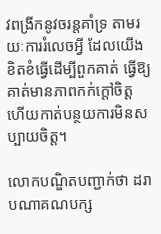វពង្រីកនូវចរន្តគាំទ្រ តាមរយៈការរំលេចអ្វី ដែលយើងខិតខំធ្វើដើម្បីពួកគាត់ ធ្វើឱ្យគាត់មានភាពកក់ក្តៅចិត្ត ហើយកាត់បន្ថយការមិនសប្បាយចិត្ត។

លោកបណ្ឌិតបញ្ជាក់ថា ដរាបណាគណបក្ស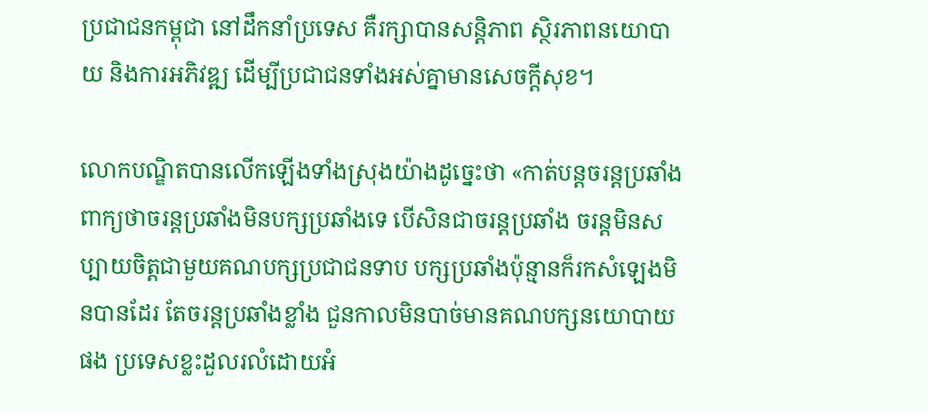ប្រជាជនកម្ពុជា នៅដឹកនាំប្រទេស គឺរក្សាបានសន្តិភាព ស្ថិរភាពនយោបាយ និងការអភិវឌ្ឍ ដើម្បីប្រជាជនទាំងអស់គ្នាមានសេចក្តីសុខ។

លោកបណ្ឌិតបានលើកឡើងទាំងស្រុងយ៉ាងដូច្នេះថា «កាត់បន្តចរន្តប្រឆាំង ពាក្យថាចរន្តប្រឆាំងមិនបក្សប្រឆាំងទេ បើសិនជាចរន្តប្រឆាំង ចរន្តមិនសប្បាយចិត្តជាមួយគណបក្សប្រជាជនទាប បក្សប្រឆាំងប៉ុន្មានក៏រកសំឡេងមិនបានដែរ តែចរន្តប្រឆាំងខ្លាំង ជួនកាលមិនបាច់មានគណបក្សនយោបាយផង ប្រទេសខ្លះដួលរលំដោយអំ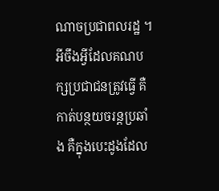ណាចប្រជាពលរដ្ឋ ។ អីចឹងអ្វីដែលគណបក្សប្រជាជនត្រូវធ្វើ គឺកាត់បន្ថយចរន្តប្រឆាំង គឺក្នុងបេះដូងដែល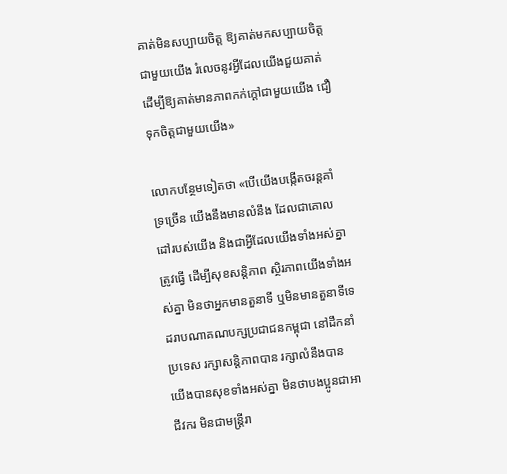គាត់មិនសប្បាយចិត្ត ឱ្យគាត់មកសប្បាយចិត្តជាមួយយើង រំលេចនូវអ្វីដែលយើងជួយគាត់ ដើម្បីឱ្យគាត់មានភាពកក់ក្តៅជាមួយយើង ជឿទុកចិត្តជាមួយយើង»

លោកបន្ថែមទៀតថា «បើយើងបង្កើតចរន្តគាំទ្រច្រើន យើងនឹងមានលំនឹង ដែលជាគោលដៅរបស់យើង និងជាអ្វីដែលយើងទាំងអស់គ្នាត្រូវធ្វើ ដើម្បីសុខសន្តិភាព ស្ថិរភាពយើងទាំងអស់គ្នា មិនថាអ្នកមានតួនាទី ឬមិនមានតួនាទីទេ ដរាបណាគណបក្សប្រជាជនកម្ពុជា នៅដឹកនាំប្រទេស រក្សាសន្តិភាពបាន រក្សាលំនឹងបាន យើងបានសុខទាំងអស់គ្នា មិនថាបងប្អូនជាអាជីវករ មិនជាមន្ត្រីរា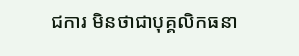ជការ មិនថាជាបុគ្គលិកធនា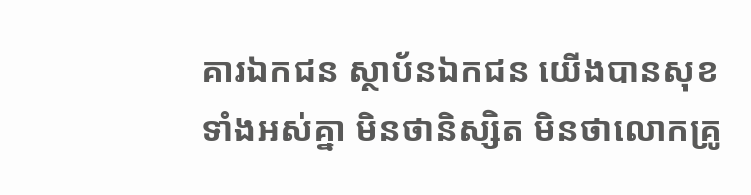គារឯកជន ស្ថាប័នឯកជន យើងបានសុខទាំងអស់គ្នា មិនថានិស្សិត មិនថាលោកគ្រូ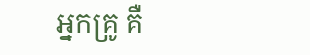អ្នកគ្រូ គឺ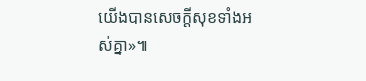យើងបានសេចក្តីសុខទាំងអស់គ្នា»៕